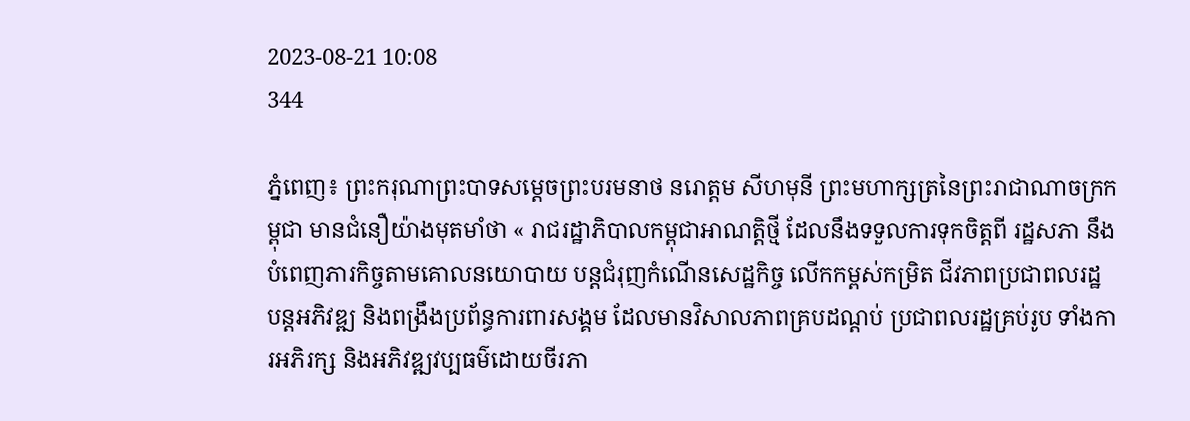2023-08-21 10:08
344

ភ្នំពេញ៖ ព្រះករុណាព្រះបាទសម្ដេចព្រះបរមនាថ នរោត្តម សីហមុនី ព្រះមហាក្សត្រនៃព្រះរាជាណាចក្រកម្ពុជា មានជំនឿយ៉ាងមុតមាំថា « រាជរដ្ឋាភិបាលកម្ពុជាអាណត្តិថ្មី ដែលនឹងទទួលការទុកចិត្តពី រដ្ឋសភា នឹងបំពេញភារកិច្ចតាមគោលនយោបាយ បន្តជំរុញកំណើនសេដ្ឋកិច្ច លើកកម្ពស់កម្រិត ជីវភាពប្រជាពលរដ្ឋ បន្តអភិវឌ្ឍ និងពង្រឹងប្រព័ន្ធការពារសង្គម ដែលមានវិសាលភាពគ្របដណ្តប់ ប្រជាពលរដ្ឋគ្រប់រូប ទាំងការអភិរក្ស និងអភិវឌ្ឍវប្បធម៌ដោយចីរភា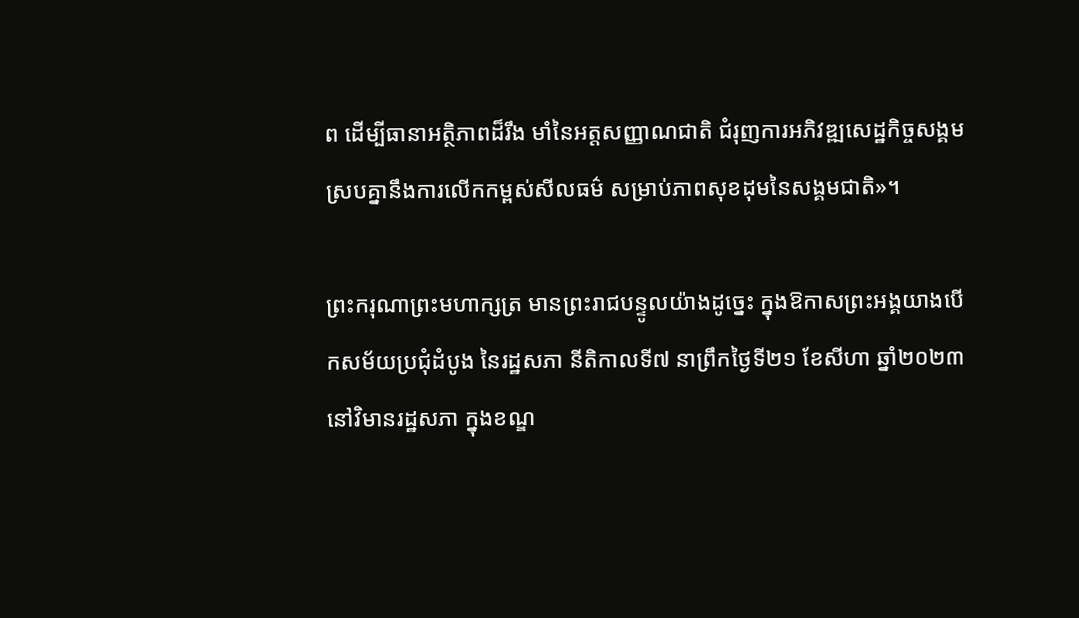ព ដើម្បីធានាអត្ថិភាពដ៏រឹង មាំនៃអត្តសញ្ញាណជាតិ ជំរុញការអភិវឌ្ឍសេដ្ឋកិច្ចសង្គម ស្របគ្នានឹងការលើកកម្ពស់សីលធម៌ សម្រាប់ភាពសុខដុមនៃសង្គមជាតិ»។

ព្រះករុណាព្រះមហាក្សត្រ មានព្រះរាជបន្ទូលយ៉ាងដូច្នេះ ក្នុងឱកាសព្រះអង្គយាងបើកសម័យប្រជុំដំបូង នៃរដ្ឋសភា នីតិកាលទី៧ នាព្រឹកថ្ងៃទី២១ ខែសីហា ឆ្នាំ២០២៣ នៅវិមានរដ្ឋសភា ក្នុងខណ្ឌ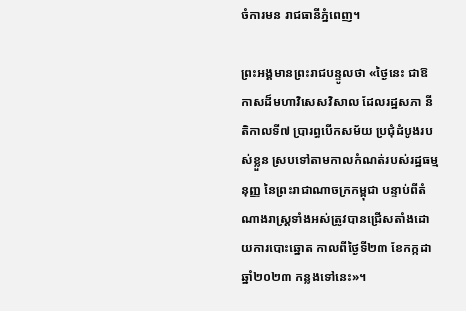ចំការមន រាជធានីភ្នំពេញ។

ព្រះអង្គមានព្រះរាជបន្ទូលថា «ថ្ងៃនេះ ជាឱកាសដ៏មហាវិសេសវិសាល ដែលរដ្ឋសភា នីតិកាលទី៧ ប្រារព្ធបើកសម័យ ប្រជុំដំបូងរបស់ខ្លួន ស្របទៅតាមកាលកំណត់របស់រដ្ឋធម្មនុញ្ញ នៃព្រះរាជាណាចក្រកម្ពុជា បន្ទាប់ពីតំណាងរាស្ត្រទាំងអស់ត្រូវបានជ្រើសតាំងដោយការបោះឆ្នោត កាលពីថ្ងៃទី២៣ ខែកក្កដា ឆ្នាំ២០២៣ កន្លងទៅនេះ»។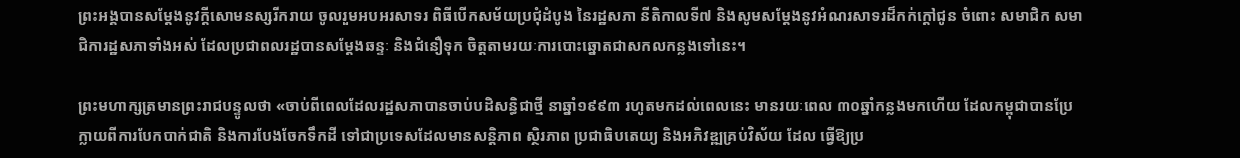ព្រះអង្គបានសម្ដែងនូវក្តីសោមនស្សរីករាយ ចូលរួមអបអរសាទរ ពិធីបើកសម័យប្រជុំដំបូង នៃរដ្ឋសភា នីតិកាលទី៧ និងសូមសម្តែងនូវអំណរសាទរដ៏កក់ក្តៅជូន ចំពោះ សមាជិក សមាជិការដ្ឋសភាទាំងអស់ ដែលប្រជាពលរដ្ឋបានសម្ដែងឆន្ទៈ និងជំនឿទុក ចិត្តតាមរយៈការបោះឆ្នោតជាសកលកន្លងទៅនេះ។

ព្រះមហាក្សត្រមានព្រះរាជបន្ទូលថា «ចាប់ពីពេលដែលរដ្ឋសភាបានចាប់បដិសន្ធិជាថ្មី នាឆ្នាំ១៩៩៣ រហូតមកដល់ពេលនេះ មានរយៈពេល ៣០ឆ្នាំកន្លងមកហើយ ដែលកម្ពុជាបានប្រែក្លាយពីការបែកបាក់ជាតិ និងការបែងចែកទឹកដី ទៅជាប្រទេសដែលមានសន្តិភាព ស្ថិរភាព ប្រជាធិបតេយ្យ និងអភិវឌ្ឍគ្រប់វិស័យ ដែល ធ្វើឱ្យប្រ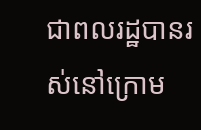ជាពលរដ្ឋបានរស់នៅក្រោម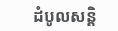ដំបូលសន្តិ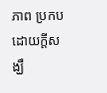ភាព ប្រកបដោយក្តីសង្ឃឹ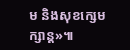ម និងសុខក្សេមក្សាន្ត»៕